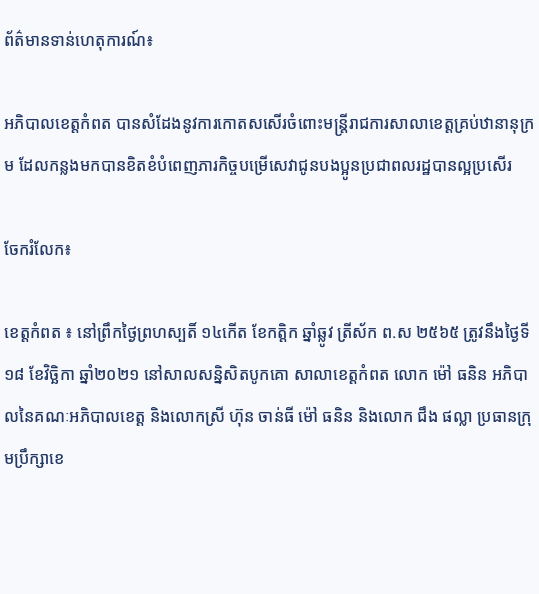ព័ត៌មានទាន់ហេតុការណ៍៖

អភិបាលខេត្តកំពត បានសំដែងនូវការកោតសសើរចំពោះមន្ត្រីរាជការសាលាខេត្តគ្រប់ឋានានុក្រម ដែលកន្លងមកបានខិតខំបំពេញភារកិច្ចបម្រើសេវាជូនបងប្អូនប្រជាពលរដ្ឋបានល្អប្រសើរ

ចែករំលែក៖

ខេត្តកំពត ៖ នៅព្រឹកថ្ងៃព្រហស្បតិ៍ ១៤កើត ខែកត្តិក ឆ្នាំឆ្លូវ ត្រីស័ក ព.ស ២៥៦៥ ត្រូវនឹងថ្ងៃទី១៨ ខែវិច្ឆិកា ឆ្នាំ២០២១ នៅសាលសន្និសិតបូកគោ សាលាខេត្តកំពត លោក ម៉ៅ ធនិន អភិបាលនៃគណៈអភិបាលខេត្ត និងលោកស្រី ហ៊ុន ចាន់ធី ម៉ៅ ធនិន និងលោក ជឹង ផល្លា ប្រធានក្រុមប្រឹក្សាខេ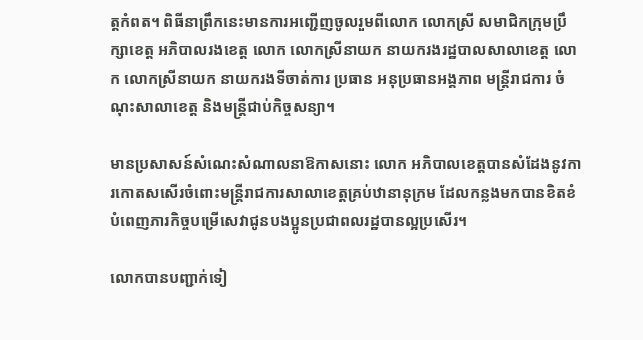ត្តកំពត។ ពិធីនាព្រឹកនេះមានការអញ្ជើញចូលរួមពីលោក លោកស្រី សមាជិកក្រុមប្រឹក្សាខេត្ត អភិបាលរងខេត្ត លោក លោកស្រីនាយក នាយករងរដ្ឋបាលសាលាខេត្ត លោក លោកស្រីនាយក នាយករងទីចាត់ការ ប្រធាន អនុប្រធានអង្គភាព មន្ត្រីរាជការ ចំណុះសាលាខេត្ត និងមន្ត្រីជាប់កិច្ចសន្យា។

មានប្រសាសន៍សំណេះសំណាលនាឱកាសនោះ លោក អភិបាលខេត្តបានសំដែងនូវការកោតសសើរចំពោះមន្ត្រីរាជការសាលាខេត្តគ្រប់ឋានានុក្រម ដែលកន្លងមកបានខិតខំបំពេញភារកិច្ចបម្រើសេវាជូនបងប្អូនប្រជាពលរដ្ឋបានល្អប្រសើរ។

លោកបានបញ្ជាក់ទៀ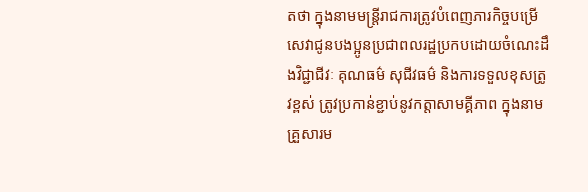តថា ក្នុងនាមមន្ត្រីរាជការត្រូវបំពេញភារកិច្ចបម្រើសេវាជូនបងប្អូនប្រជាពលរដ្ឋប្រកបដោយចំណេះដឹងវិជ្ជាជីវៈ គុណធម៌ សុជីវធម៌ និងការទទួលខុសត្រូវខ្ពស់ ត្រូវប្រកាន់ខ្ជាប់នូវកត្តាសាមគ្គីភាព ក្នុងនាមគ្រួសារម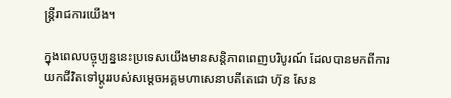ន្ត្រីរាជការយើង។

ក្នុងពេលបច្ចុប្បន្ននេះប្រទេសយើងមានសន្តិភាពពេញបរិបូរណ៍ ដែលបានមកពីការយកជីវិតទៅប្តូររបស់សម្តេចអគ្គមហាសេនាបតីតេជោ ហ៊ុន សែន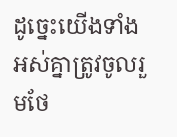ដូច្នេះយើងទាំងអស់គ្នាត្រូវចូលរួមថែ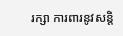រក្សា ការពារនូវសន្តិ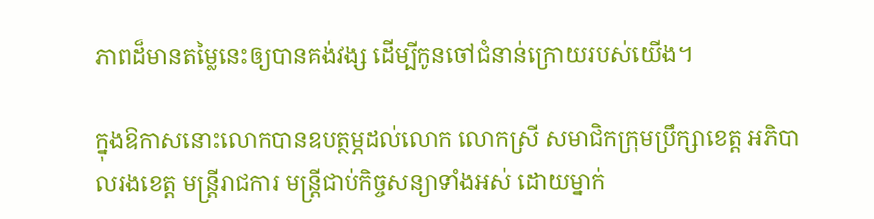ភាពដ៏មានតម្លៃនេះឲ្យបានគង់វង្ស ដើម្បីកូនចៅជំនាន់ក្រោយរបស់យើង។

ក្នុងឱកាសនោះលោកបានឧបត្ថម្ភដល់លោក លោកស្រី សមាជិកក្រុមប្រឹក្សាខេត្ត អភិបាលរងខេត្ត មន្ត្រីរាជការ មន្ត្រីជាប់កិច្ចសន្យាទាំងអស់ ដោយម្នាក់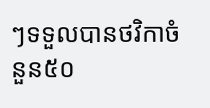ៗទទួលបានថវិកាចំនួន៥០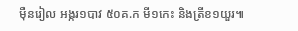ម៉ឺនរៀល អង្ករ១បាវ ៥០គ.ក មី១កេះ និងត្រីខ១យួរ៕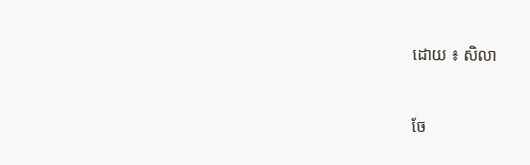ដោយ ៖ សិលា


ចែ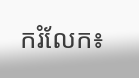ករំលែក៖